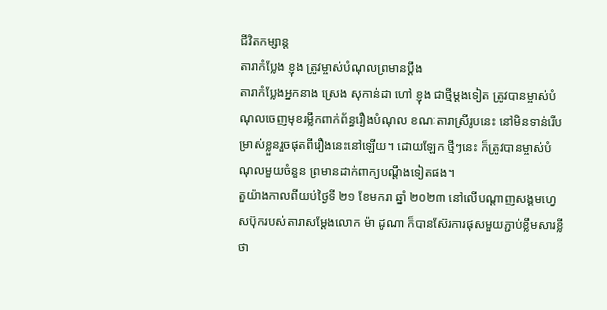ជីវិតកម្សាន្ដ
តារាកំប្លែង ខ្ញុង ត្រូវម្ចាស់បំណុលព្រមានប្ដឹង
តារាកំប្លែងអ្នកនាង ស្រេង សុកាន់ដា ហៅ ខ្ញុង ជាថ្មីម្តងទៀត ត្រូវបានម្ចាស់បំណុលចេញមុខរម្លឹកពាក់ព័ន្ធរឿងបំណុល ខណៈតារាស្រីរូបនេះ នៅមិនទាន់រើបម្រាស់ខ្លួនរួចផុតពីរឿងនេះនៅឡើយ។ ដោយឡែក ថ្មីៗនេះ ក៏ត្រូវបានម្ចាស់បំណុលមួយចំនួន ព្រមានដាក់ពាក្យបណ្ដឹងទៀតផង។
តួយ៉ាងកាលពីយប់ថ្ងៃទី ២១ ខែមករា ឆ្នាំ ២០២៣ នៅលើបណ្ដាញសង្គមហ្វេសប៊ុករបស់តារាសម្ដែងលោក ម៉ា ដូណា ក៏បានស៊ែរការផុសមួយភ្ជាប់ខ្លឹមសារខ្លីថា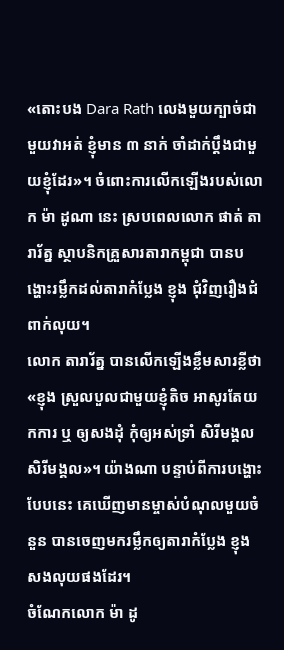«តោះបង Dara Rath លេងមួយក្បាច់ជាមួយវាអត់ ខ្ញុំមាន ៣ នាក់ ចាំដាក់ប្តឹងជាមួយខ្ញុំដែរ»។ ចំពោះការលើកឡើងរបស់លោក ម៉ា ដូណា នេះ ស្របពេលលោក ផាត់ តារារ័ត្ន ស្ថាបនិកគ្រួសារតារាកម្ពុជា បានបង្ហោះរម្លឹកដល់តារាកំប្លែង ខ្ញុង ជុំវិញរឿងជំពាក់លុយ។
លោក តារារ័ត្ន បានលើកឡើងខ្លឹមសារខ្លីថា «ខ្ញុង ស្រួលបួលជាមួយខ្ញុំតិច អាសូរតែយកការ ឬ ឲ្យសងដុំ កុំឲ្យអស់ទ្រាំ សិរីមង្គល សិរីមង្គល»។ យ៉ាងណា បន្ទាប់ពីការបង្ហោះបែបនេះ គេឃើញមានម្ចាស់បំណុលមួយចំនួន បានចេញមករម្លឹកឲ្យតារាកំប្លែង ខ្ញុង សងលុយផងដែរ។
ចំណែកលោក ម៉ា ដូ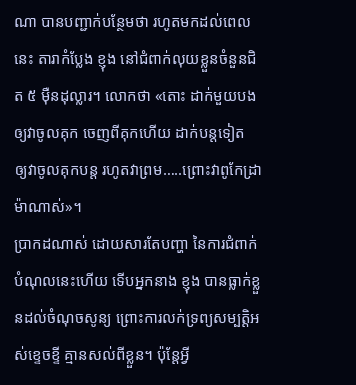ណា បានបញ្ជាក់បន្ថែមថា រហូតមកដល់ពេលនេះ តារាកំប្លែង ខ្ញុង នៅជំពាក់លុយខ្លួនចំនួនជិត ៥ ម៉ឺនដុល្លារ។ លោកថា «តោះ ដាក់មួយបងឲ្យវាចូលគុក ចេញពីគុកហើយ ដាក់បន្តទៀត ឲ្យវាចូលគុកបន្ត រហូតវាព្រម…..ព្រោះវាពូកែដ្រាម៉ាណាស់»។
ប្រាកដណាស់ ដោយសារតែបញ្ហា នៃការជំពាក់បំណុលនេះហើយ ទើបអ្នកនាង ខ្ញុង បានធ្លាក់ខ្លួនដល់ចំណុចសូន្យ ព្រោះការលក់ទ្រព្យសម្បត្តិអស់ខ្ទេចខ្ទី គ្មានសល់ពីខ្លួន។ ប៉ុន្តែអ្វី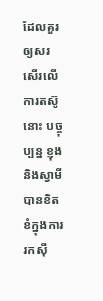ដែលគួរឲ្យសរសើរលើការតស៊ូនោះ បច្ចុប្បន្ន ខ្ញុង និងស្វាមី បានខិតខំក្នុងការរកស៊ី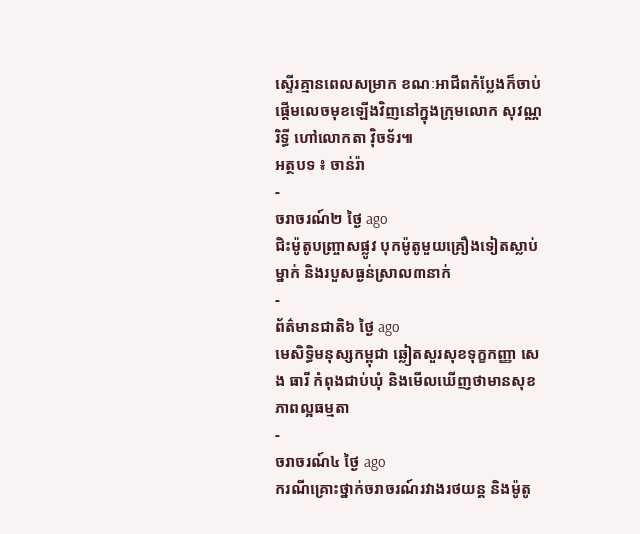ស្ទើរគ្មានពេលសម្រាក ខណៈអាជីពកំប្លែងក៏ចាប់ផ្ដើមលេចមុខឡើងវិញនៅក្នុងក្រុមលោក សុវណ្ណរិទ្ធី ហៅលោកតា វ៉ិចទ័រ៕
អត្ថបទ ៖ ចាន់រ៉ា
-
ចរាចរណ៍២ ថ្ងៃ ago
ជិះម៉ូតូបញ្ច្រាសផ្លូវ បុកម៉ូតូមួយគ្រឿងទៀតស្លាប់ម្នាក់ និងរបួសធ្ងន់ស្រាល៣នាក់
-
ព័ត៌មានជាតិ៦ ថ្ងៃ ago
មេសិទ្ធិមនុស្សកម្ពុជា ឆ្លៀតសួរសុខទុក្ខកញ្ញា សេង ធារី កំពុងជាប់ឃុំ និងមើលឃើញថាមានសុខភាពល្អធម្មតា
-
ចរាចរណ៍៤ ថ្ងៃ ago
ករណីគ្រោះថ្នាក់ចរាចរណ៍រវាងរថយន្ត និងម៉ូតូ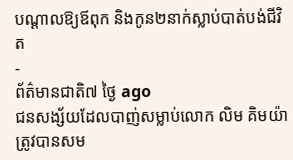បណ្ដាលឱ្យឪពុក និងកូន២នាក់ស្លាប់បាត់បង់ជីវិត
-
ព័ត៌មានជាតិ៧ ថ្ងៃ ago
ជនសង្ស័យដែលបាញ់សម្លាប់លោក លិម គិមយ៉ា ត្រូវបានសម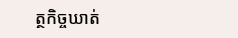ត្ថកិច្ចឃាត់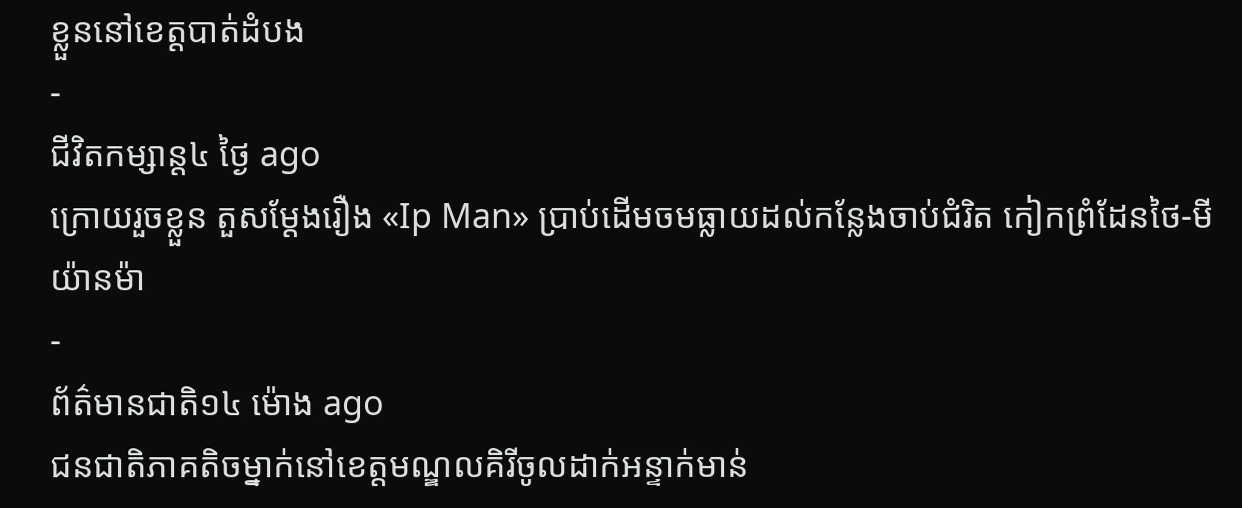ខ្លួននៅខេត្តបាត់ដំបង
-
ជីវិតកម្សាន្ដ៤ ថ្ងៃ ago
ក្រោយរួចខ្លួន តួសម្ដែងរឿង «Ip Man» ប្រាប់ដើមចមធ្លាយដល់កន្លែងចាប់ជំរិត កៀកព្រំដែនថៃ-មីយ៉ានម៉ា
-
ព័ត៌មានជាតិ១៤ ម៉ោង ago
ជនជាតិភាគតិចម្នាក់នៅខេត្តមណ្ឌលគិរីចូលដាក់អន្ទាក់មាន់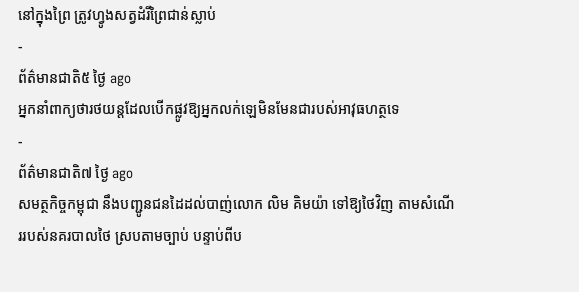នៅក្នុងព្រៃ ត្រូវហ្វូងសត្វដំរីព្រៃជាន់ស្លាប់
-
ព័ត៌មានជាតិ៥ ថ្ងៃ ago
អ្នកនាំពាក្យថារថយន្តដែលបើកផ្លូវឱ្យអ្នកលក់ឡេមិនមែនជារបស់អាវុធហត្ថទេ
-
ព័ត៌មានជាតិ៧ ថ្ងៃ ago
សមត្ថកិច្ចកម្ពុជា នឹងបញ្ជូនជនដៃដល់បាញ់លោក លិម គិមយ៉ា ទៅឱ្យថៃវិញ តាមសំណើររបស់នគរបាលថៃ ស្របតាមច្បាប់ បន្ទាប់ពីប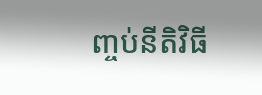ញ្ចប់នីតិវិធី